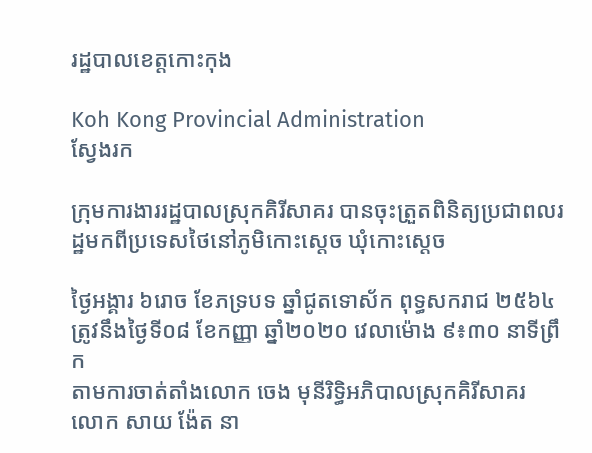រដ្ឋបាលខេត្តកោះកុង

Koh Kong Provincial Administration
ស្វែងរក

ក្រុមការងាររដ្ឋបាលស្រុកគិរីសាគរ បានចុះត្រួតពិនិត្យប្រជាពលរដ្ឋមកពីប្រទេសថៃនៅភូមិកោះស្តេច ឃុំកោះស្តេច

ថ្ងៃអង្គារ ៦រោច ខែភទ្របទ ឆ្នាំជូតទោស័ក ពុទ្ធសករាជ ២៥៦៤ ត្រូវនឹងថ្ងៃទី០៨ ខែកញ្ញា ឆ្នាំ២០២០ វេលាម៉ោង ៩៖៣០ នាទីព្រឹក
តាមការចាត់តាំងលោក ចេង មុនីរិទ្ធិអភិបាលស្រុកគិរីសាគរ លោក សាយ ង៉ែត នា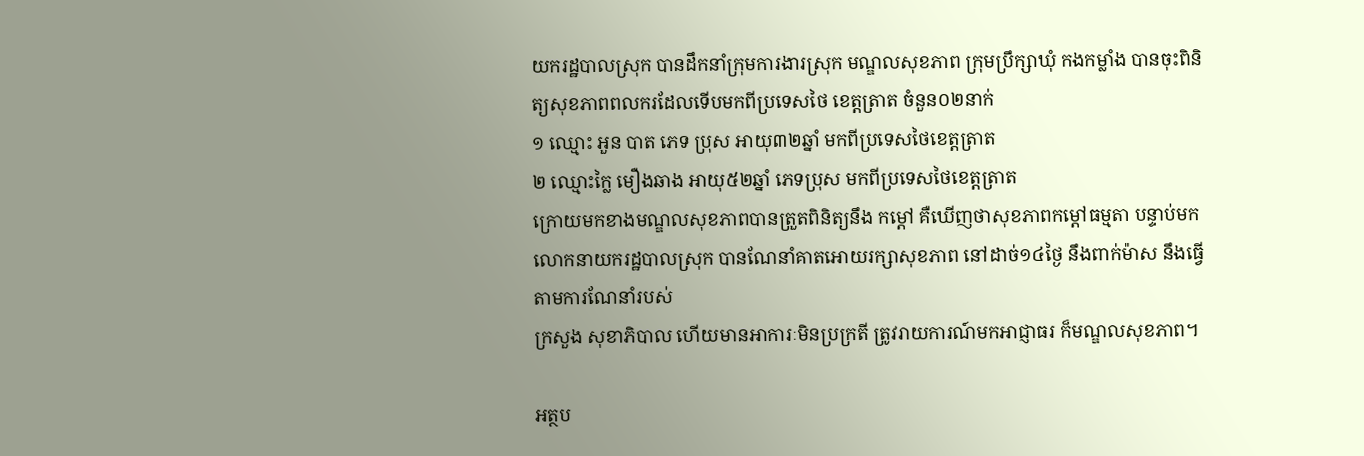យករដ្ឋបាលស្រុក បានដឹកនាំក្រុមការងារស្រុក មណ្ឌលសុខភាព ក្រុមប្រឹក្សាឃុំ កងកម្លាំង បានចុះពិនិត្យសុខភាពពលករដែលទើបមកពីប្រទេសថៃ ខេត្តត្រាត ចំនួន០២នាក់
១ ឈ្មោះ អួន បាត ភេទ ប្រុស អាយុ៣២ឆ្នាំ មកពីប្រទេសថៃខេត្តត្រាត
២ ឈ្មោះក្លៃ មឿងឆាង អាយុ៥២ឆ្នាំ ភេទប្រុស មកពីប្រទេសថៃខេត្តត្រាត
ក្រោយមកខាងមណ្ឌលសុខភាពបានត្រួតពិនិត្យនឹង កម្ដៅ គឺឃើញថាសុខភាពកម្ដៅធម្មតា បន្ទាប់មកលោកនាយករដ្ឋបាលស្រុក បានណែនាំគាតអោយរក្សាសុខភាព នៅដាច់១៤ថ្ងៃ នឹងពាក់ម៉ាស នឹងធ្វើតាមការណែនាំរបស់
ក្រសួង សុខាភិបាល ហើយមានអាការៈមិនប្រក្រតី ត្រូវរាយការណ៍មកអាជ្ញាធរ ក៏មណ្ឌលសុខភាព។

អត្ថប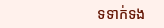ទទាក់ទង